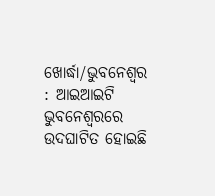ଖୋର୍ଦ୍ଧା/ଭୁବନେଶ୍ବର : ଆଇଆଇଟି ଭୁବନେଶ୍ୱରରେ ଉଦଘାଟିତ ହୋଇଛି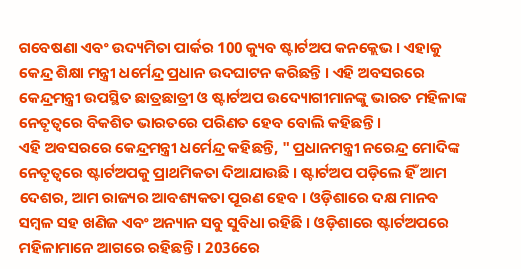ଗବେଷଣା ଏବଂ ଉଦ୍ୟମିତା ପାର୍କର 100 କ୍ୟୁବ ଷ୍ଟାର୍ଟଅପ କନକ୍ଲେଭ । ଏହାକୁ କେନ୍ଦ୍ର ଶିକ୍ଷା ମନ୍ତ୍ରୀ ଧର୍ମେନ୍ଦ୍ର ପ୍ରଧାନ ଉଦଘାଟନ କରିଛନ୍ତି । ଏହି ଅବସରରେ କେନ୍ଦ୍ରମନ୍ତ୍ରୀ ଉପସ୍ଥିତ ଛାତ୍ରଛାତ୍ରୀ ଓ ଷ୍ଟାର୍ଟଅପ ଉଦ୍ୟୋଗୀମାନଙ୍କୁ ଭାରତ ମହିଳାଙ୍କ ନେତୃତ୍ୱରେ ବିକଶିତ ଭାରତରେ ପରିଣତ ହେବ ବୋଲି କହିଛନ୍ତି ।
ଏହି ଅବସରରେ କେନ୍ଦ୍ରମନ୍ତ୍ରୀ ଧର୍ମେନ୍ଦ୍ର କହିଛନ୍ତି, " ପ୍ରଧାନମନ୍ତ୍ରୀ ନରେନ୍ଦ୍ର ମୋଦିଙ୍କ ନେତୃତ୍ବରେ ଷ୍ଟାର୍ଟଅପକୁ ପ୍ରାଥମିକତା ଦିଆଯାଉଛି । ଷ୍ଟାର୍ଟଅପ ପଡ଼ିଲେ ହିଁ ଆମ ଦେଶର, ଆମ ରାଜ୍ୟର ଆବଶ୍ୟକତା ପୂରଣ ହେବ । ଓଡ଼ିଶାରେ ଦକ୍ଷ ମାନବ ସମ୍ବଳ ସହ ଖଣିଜ ଏବଂ ଅନ୍ୟାନ ସବୁ ସୁବିଧା ରହିଛି । ଓଡ଼ିଶାରେ ଷ୍ଟାର୍ଟଅପରେ ମହିଳାମାନେ ଆଗରେ ରହିଛନ୍ତି । 2036ରେ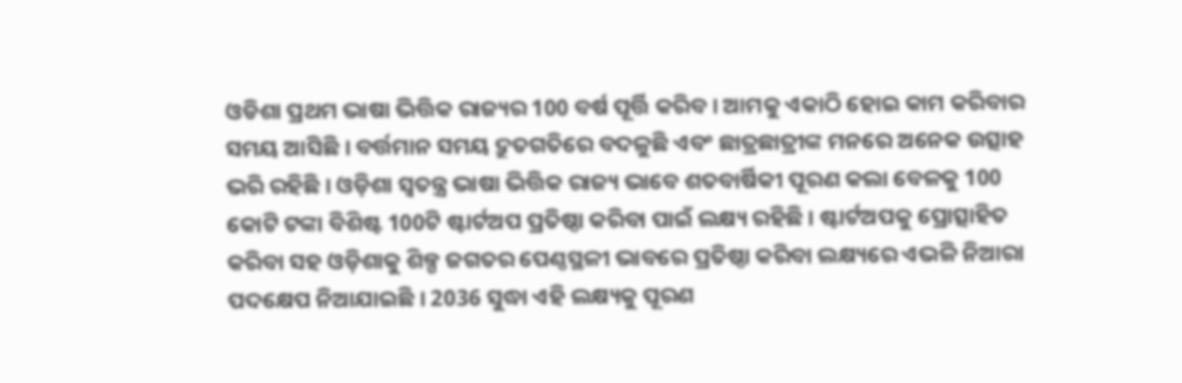ଓଡିଶା ପ୍ରଥମ ଭାଷା ଭିତ୍ତିକ ରାଜ୍ୟର 100 ବର୍ଷ ପୂର୍ତ୍ତି କରିବ । ଆମକୁ ଏକାଠି ହୋଇ କାମ କରିବାର ସମୟ ଆସିଛି । ବର୍ତ୍ତମାନ ସମୟ ଦ୍ରୁତଗତିରେ ବଦଳୁଛି ଏବଂ ଛାତ୍ରଛାତ୍ରୀଙ୍କ ମନରେ ଅନେକ ଉତ୍ସାହ ଭରି ରହିଛି । ଓଡ଼ିଶା ସ୍ଵତନ୍ତ୍ର ଭାଷା ଭିତ୍ତିକ ରାଜ୍ୟ ଭାବେ ଶତବାର୍ଷିକୀ ପୂରଣ କଲା ବେଳକୁ 100 କୋଟି ଟଙ୍କା ବିଶିଷ୍ଟ 100ଟି ଷ୍ଟାର୍ଟଅପ ପ୍ରତିଷ୍ଠା କରିବା ପାଇଁ ଲକ୍ଷ୍ୟ ରହିଛି । ଷ୍ଟାର୍ଟଅପକୁ ପ୍ରୋତ୍ସାହିତ କରିବା ସହ ଓଡ଼ିଶାକୁ ଶିଳ୍ପ ଜଗତର ପେଣ୍ଠସ୍ଥଳୀ ଭାବରେ ପ୍ରତିଷ୍ଠା କରିବା ଲକ୍ଷ୍ୟରେ ଏଭଳି ନିଆରା ପଦକ୍ଷେପ ନିଆଯାଇଛି । 2036 ସୁଦ୍ଧା ଏହି ଲକ୍ଷ୍ୟକୁ ପୂରଣ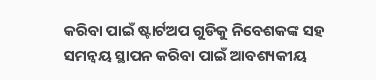କରିବା ପାଇଁ ଷ୍ଟାର୍ଟଅପ ଗୁଡିକୁ ନିବେଶକଙ୍କ ସହ ସମନ୍ୱୟ ସ୍ଥାପନ କରିବା ପାଇଁ ଆବଶ୍ୟକୀୟ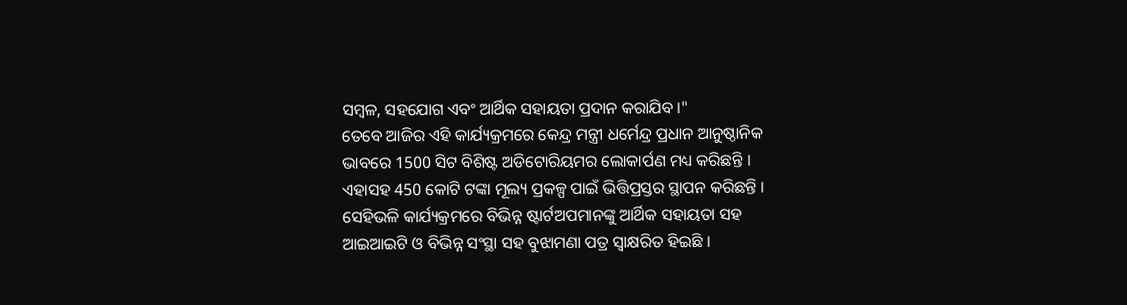ସମ୍ବଳ, ସହଯୋଗ ଏବଂ ଆର୍ଥିକ ସହାୟତା ପ୍ରଦାନ କରାଯିବ ।"
ତେବେ ଆଜିର ଏହି କାର୍ଯ୍ୟକ୍ରମରେ କେନ୍ଦ୍ର ମନ୍ତ୍ରୀ ଧର୍ମେନ୍ଦ୍ର ପ୍ରଧାନ ଆନୁଷ୍ଠାନିକ ଭାବରେ 1500 ସିଟ ବିଶିଷ୍ଟ ଅଡିଟୋରିୟମର ଲୋକାର୍ପଣ ମଧ୍ୟ କରିଛନ୍ତି । ଏହାସହ 450 କୋଟି ଟଙ୍କା ମୂଲ୍ୟ ପ୍ରକଳ୍ପ ପାଇଁ ଭିତ୍ତିପ୍ରସ୍ତର ସ୍ଥାପନ କରିଛନ୍ତି । ସେହିଭଳି କାର୍ଯ୍ୟକ୍ରମରେ ବିଭିନ୍ନ ଷ୍ଟାର୍ଟଅପମାନଙ୍କୁ ଆର୍ଥିକ ସହାୟତା ସହ ଆଇଆଇଟି ଓ ବିଭିନ୍ନ ସଂସ୍ଥା ସହ ବୁଝାମଣା ପତ୍ର ସ୍ୱାକ୍ଷରିତ ହିଇଛି ।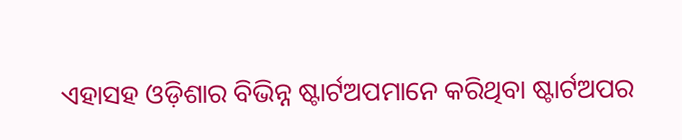ଏହାସହ ଓଡ଼ିଶାର ବିଭିନ୍ନ ଷ୍ଟାର୍ଟଅପମାନେ କରିଥିବା ଷ୍ଟାର୍ଟଅପର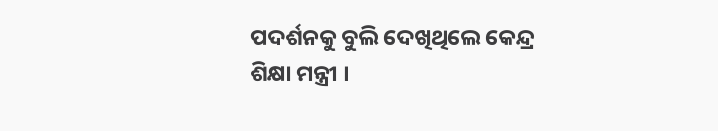ପଦର୍ଶନକୁ ବୁଲି ଦେଖିଥିଲେ କେନ୍ଦ୍ର ଶିକ୍ଷା ମନ୍ତ୍ରୀ ।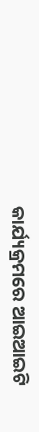କାର୍ଯ୍ୟକ୍ରମରେ ଆଇଆଇଟି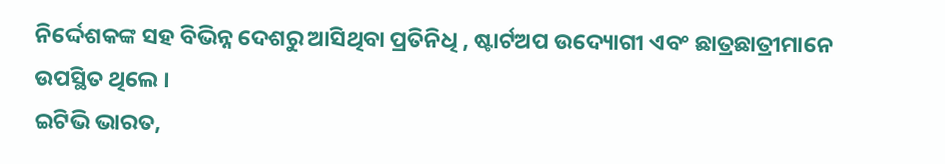ନିର୍ଦ୍ଦେଶକଙ୍କ ସହ ବିଭିନ୍ନ ଦେଶରୁ ଆସିଥିବା ପ୍ରତିନିଧି , ଷ୍ଟାର୍ଟଅପ ଉଦ୍ୟୋଗୀ ଏବଂ ଛାତ୍ରଛାତ୍ରୀମାନେ ଉପସ୍ଥିତ ଥିଲେ ।
ଇଟିଭି ଭାରତ,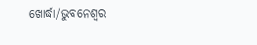ଖୋର୍ଦ୍ଧା/ଭୁବନେଶ୍ବର